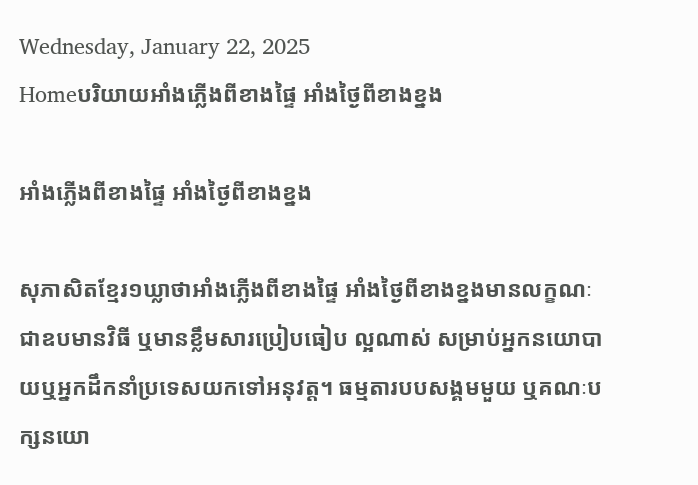Wednesday, January 22, 2025
Homeបរិយាយអាំងភ្លើងពីខាងផ្ទៃ អាំងថ្ងៃពីខាងខ្នង

អាំងភ្លើងពីខាងផ្ទៃ អាំងថ្ងៃពីខាងខ្នង

សុភាសិតខ្មែរ១ឃ្លាថាអាំងភ្លើងពីខាងផ្ទៃ អាំងថ្ងៃពីខាងខ្នងមានលក្ខណៈជាឧបមានវិធី ឬមានខ្លឹមសារប្រៀបធៀប ល្អណាស់ សម្រាប់អ្នកនយោបាយឬអ្នកដឹកនាំប្រទេសយកទៅអនុវត្ត។ ធម្មតារបបសង្គមមួយ ឬគណៈបក្សនយោ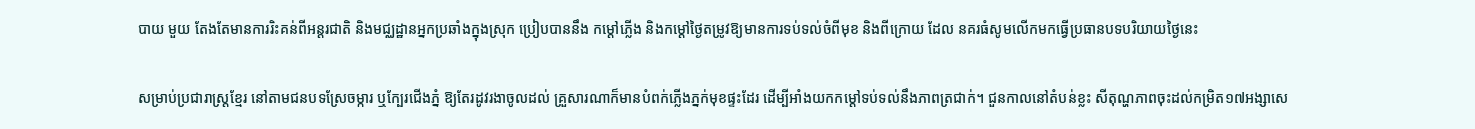បាយ មួយ តែងតែមានការរិះគន់ពីអន្តរជាតិ និងមជ្ឈដ្ឋានអ្នកប្រឆាំងក្នុងស្រុក ប្រៀបបាននឹង កម្តៅភ្លើង និងកម្តៅថ្ងៃតម្រូវឱ្យមានការទប់ទល់ចំពីមុខ និងពីក្រោយ ដែល នគរធំសូមលើកមកធ្វើប្រធានបទបរិយាយថ្ងៃនេះ

សម្រាប់ប្រជារាស្ត្រខ្មែរ នៅតាមជនបទស្រែចម្ការ ឬក្បែរជើងភ្នំ ឱ្យតែរដូវរងាចូលដល់ គ្រួសារណាក៏មានបំពក់ភ្លើងភ្នក់មុខផ្ទះដែរ ដើម្បីអាំងយកកម្តៅទប់ទល់នឹងភាពត្រជាក់។ ជួនកាលនៅតំបន់ខ្លះ សីតុណ្ហភាពចុះដល់កម្រិត១៧អង្សាសេ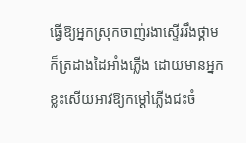ធ្វើឱ្យអ្នកស្រុកចាញ់រងាស្ទើររឹងថ្គាម ក៏ត្រដាងដៃអាំងភ្លើង ដោយមានអ្នកខ្លះសើយអាវឱ្យកម្តៅភ្លើងជះចំ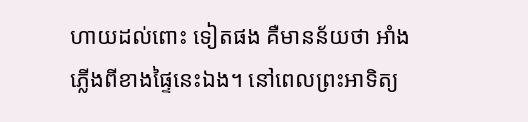ហាយដល់ពោះ ទៀតផង គឺមានន័យថា អាំងភ្លើងពីខាងផ្ទៃនេះឯង។ នៅពេលព្រះអាទិត្យ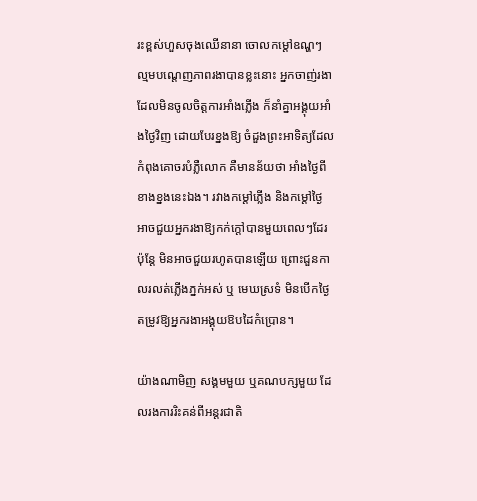រះខ្ពស់ហួសចុងឈើនានា ចោលកម្តៅឧណ្ហៗ ល្មមបណ្តេញភាពរងាបានខ្លះនោះ អ្នកចាញ់រងា ដែលមិនចូលចិត្តការអាំងភ្លើង ក៏នាំគ្នាអង្គុយអាំងថ្ងៃវិញ ដោយបែរខ្នងឱ្យ ចំដួងព្រះអាទិត្យដែលកំពុងគោចរបំភ្លឺលោក គឺមានន័យថា អាំងថ្ងៃពីខាងខ្នងនេះឯង។ រវាងកម្តៅភ្លើង និងកម្តៅថ្ងៃ អាចជួយអ្នករងាឱ្យកក់ក្តៅបានមួយពេលៗដែរ ប៉ុន្តែ មិនអាចជួយរហូតបានឡើយ ព្រោះជួនកាលរលត់ភ្លើងភ្នក់អស់ ឬ មេឃស្រទំ មិនបើកថ្ងៃ តម្រូវឱ្យអ្នករងាអង្គុយឱបដៃកំប្រោន។

យ៉ាងណាមិញ សង្គមមួយ ឬគណបក្សមួយ ដែលរងការរិះគន់ពីអន្តរជាតិ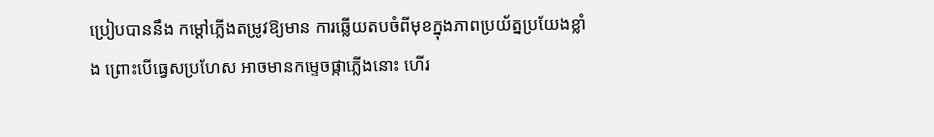ប្រៀបបាននឹង កម្តៅភ្លើងតម្រូវឱ្យមាន ការឆ្លើយតបចំពីមុខក្នុងភាពប្រយ័ត្នប្រយែងខ្លាំង ព្រោះបើធ្វេសប្រហែស អាចមានកម្ទេចផ្កាភ្លើងនោះ ហើរ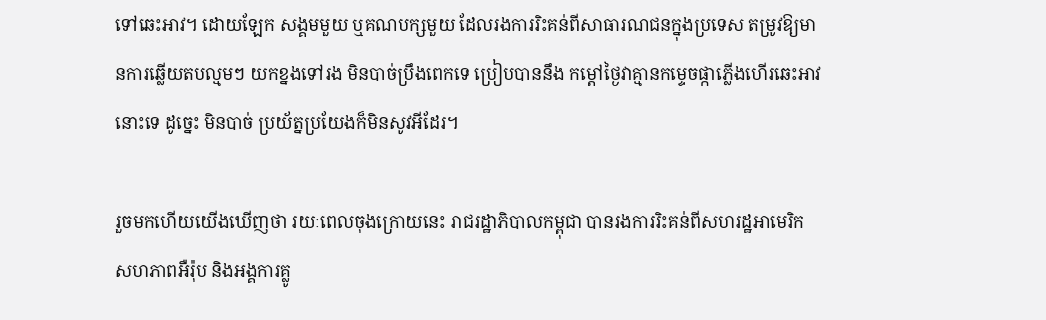ទៅឆេះអាវ។ ដោយឡែក សង្គមមួយ ឬគណបក្សមួយ ដែលរងការរិះគន់ពីសាធារណជនក្នុងប្រទេស តម្រូវឱ្យមានការឆ្លើយតបល្មមៗ យកខ្នងទៅរង មិនបាច់ប្រឹងពេកទេ ប្រៀបបាននឹង កម្តៅថ្ងៃវាគ្មានកម្ទេចផ្កាភ្លើងហើរឆេះអាវនោះទេ ដូច្នេះ មិនបាច់ ប្រយ័ត្នប្រយែងក៏មិនសូវអីដែរ។

រួចមកហើយយើងឃើញថា រយៈពេលចុងក្រោយនេះ រាជរដ្ឋាភិបាលកម្ពុជា បានរងការរិះគន់ពីសហរដ្ឋអាមេរិក សហភាពអឺរ៉ុប និងអង្គការគ្លូ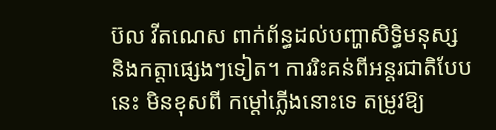ប៊ល វីតណេស ពាក់ព័ន្ធដល់បញ្ហាសិទ្ធិមនុស្ស និងកត្តាផ្សេងៗទៀត។ ការរិះគន់ពីអន្តរជាតិបែបនេះ មិនខុសពី កម្តៅភ្លើងនោះទេ តម្រូវឱ្យ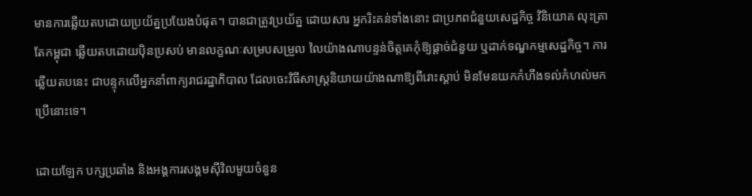មានការឆ្លើយតបដោយប្រយ័ត្នប្រយែងបំផុត។ បានជាត្រូវប្រយ័ត្ន ដោយសារ អ្នករិះគន់ទាំងនោះ ជាប្រភពជំនួយសេដ្ឋកិច្ច វិនិយោគ លុះត្រាតែកម្ពុជា ឆ្លើយតបដោយប៉ិនប្រសប់ មានលក្ខណៈសម្របសម្រួល លៃយ៉ាងណាបន្ទន់ចិត្តគេកុំឱ្យផ្តាច់ជំនួយ ឬដាក់ទណ្ឌកម្មសេដ្ឋកិច្ច។ ការឆ្លើយតបនេះ ជាបន្ទុកលើអ្នកនាំពាក្យរាជរដ្ឋាភិបាល ដែលចេះវិធីសាស្ត្រនិយាយយ៉ាងណាឱ្យពីរោះស្តាប់ មិនមែនយកកំហឹងទល់កំហល់មកប្រើនោះទេ។

ដោយឡែក បក្សប្រឆាំង និងអង្គការសង្គមស៊ីវិលមួយចំនួន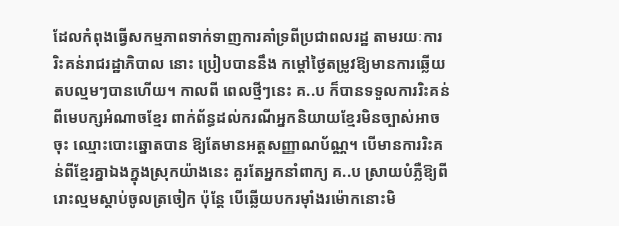ដែលកំពុងធ្វើសកម្មភាពទាក់ទាញការគាំទ្រពីប្រជាពលរដ្ឋ តាមរយៈការរិះគន់រាជរដ្ឋាភិបាល នោះ ប្រៀបបាននឹង កម្តៅថ្ងៃតម្រូវឱ្យមានការឆ្លើយតបល្មមៗបានហើយ។ កាលពី ពេលថ្មីៗនេះ គ..ប ក៏បានទទួលការរិះគន់ពីមេបក្សអំណាចខ្មែរ ពាក់ព័ន្ធដល់ករណីអ្នកនិយាយខ្មែរមិនច្បាស់អាចចុះ ឈ្មោះបោះឆ្នោតបាន ឱ្យតែមានអត្តសញ្ញាណប័ណ្ណ។ បើមានការរិះគន់ពីខ្មែរគ្នាឯងក្នុងស្រុកយ៉ាងនេះ គួរតែអ្នកនាំពាក្យ គ..ប ស្រាយបំភ្លឺឱ្យពីរោះល្មមស្តាប់ចូលត្រចៀក ប៉ុន្តែ បើឆ្លើយបករម៉ាំងរម៉ោកនោះមិ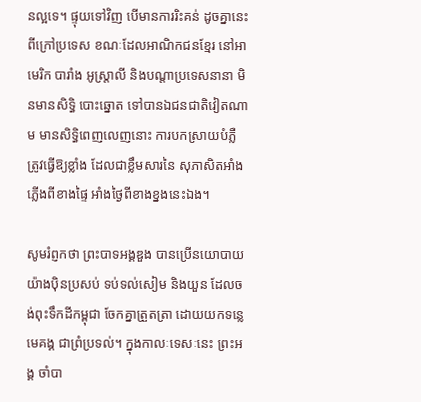នល្អទេ។ ផ្ទុយទៅវិញ បើមានការរិះគន់ ដូចគ្នានេះពីក្រៅប្រទេស ខណៈដែលអាណិកជនខ្មែរ នៅអាមេរិក បារាំង អូស្ត្រាលី និងបណ្តាប្រទេសនានា មិនមានសិទ្ធិ បោះឆ្នោត ទៅបានឯជនជាតិវៀតណាម មានសិទ្ធិពេញលេញនោះ ការបកស្រាយបំភ្លឺ ត្រូវធ្វើឱ្យខ្លាំង ដែលជាខ្លឹមសារនៃ សុភាសិតអាំងភ្លើងពីខាងផ្ទៃ អាំងថ្ងៃពីខាងខ្នងនេះឯង។

សូមរំព្ញកថា ព្រះបាទអង្គឌួង បានប្រើនយោបាយយ៉ាងប៉ិនប្រសប់ ទប់ទល់សៀម និងយួន ដែលចង់ពុះទឹកដីកម្ពុជា ចែកគ្នាត្រួតត្រា ដោយយកទន្លេមេគង្គ ជាព្រំប្រទល់។ ក្នុងកាលៈទេសៈនេះ ព្រះអង្គ ចាំបា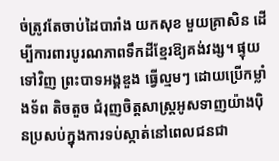ច់ត្រូវតែចាប់ដៃបារាំង យកសុខ មួយគ្រាសិន ដើម្បីការពារបូរណភាពទឹកដីខ្មែរឱ្យគង់វង្ស។ ផ្ទុយទៅវិញ ព្រះបាទអង្គឌួង ធ្វើល្មមៗ ដោយប្រើកម្លាំងទ័ព តិចតួច ជំរុញចិត្តសាស្ត្រអូសទាញយ៉ាងប៉ិនប្រសប់ក្នុងការទប់ស្កាត់នៅពេលជនជា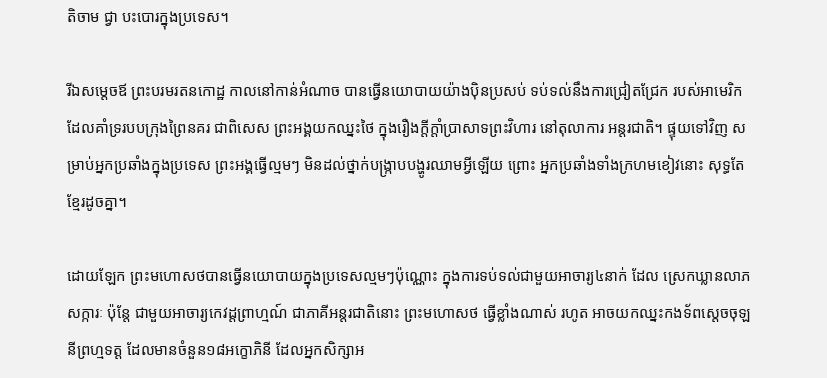តិចាម ជ្វា បះបោរក្នុងប្រទេស។

រីឯសម្តេចឪ ព្រះបរមរតនកោដ្ឋ កាលនៅកាន់អំណាច បានធ្វើនយោបាយយ៉ាងប៉ិនប្រសប់ ទប់ទល់នឹងការជ្រៀតជ្រែក របស់អាមេរិក ដែលគាំទ្ររបបក្រុងព្រៃនគរ ជាពិសេស ព្រះអង្គយកឈ្នះថៃ ក្នុងរឿងក្តីក្តាំប្រាសាទព្រះវិហារ នៅតុលាការ អន្តរជាតិ។ ផ្ទុយទៅវិញ សម្រាប់អ្នកប្រឆាំងក្នុងប្រទេស ព្រះអង្គធ្វើល្មមៗ មិនដល់ថ្នាក់បង្ក្រាបបង្ហូរឈាមអ្វីឡើយ ព្រោះ អ្នកប្រឆាំងទាំងក្រហមខៀវនោះ សុទ្ធតែខ្មែរដូចគ្នា។

ដោយឡែក ព្រះមហោសថបានធ្វើនយោបាយក្នុងប្រទេសល្មមៗប៉ុណ្ណោះ ក្នុងការទប់ទល់ជាមួយអាចារ្យ៤នាក់ ដែល ស្រេកឃ្លានលាភសក្ការៈ ប៉ុន្តែ ជាមួយអាចារ្យកេវដ្តព្រាហ្មណ៍ ជាភាគីអន្តរជាតិនោះ ព្រះមហោសថ ធ្វើខ្លាំងណាស់ រហូត អាចយកឈ្នះកងទ័ពស្តេចចុឡនីព្រហ្មទត្ត ដែលមានចំនួន១៨អក្ខោភិនី ដែលអ្នកសិក្សាអ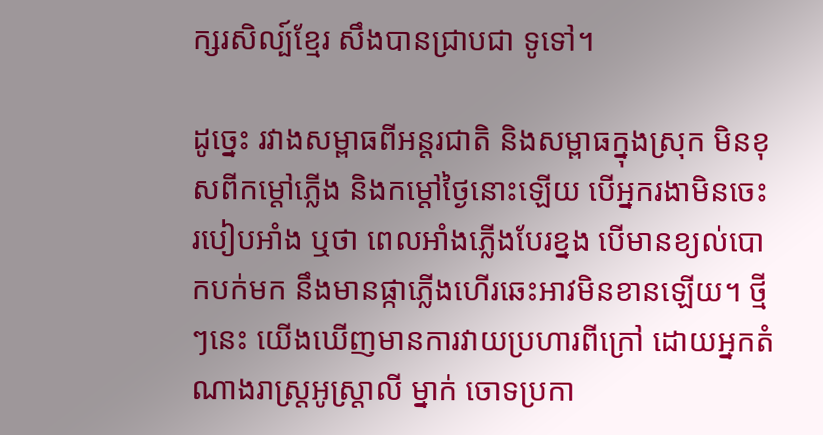ក្សរសិល្ប៍ខ្មែរ សឹងបានជ្រាបជា ទូទៅ។

ដូច្នេះ រវាងសម្ពាធពីអន្តរជាតិ និងសម្ពាធក្នុងស្រុក មិនខុសពីកម្តៅភ្លើង និងកម្តៅថ្ងៃនោះឡើយ បើអ្នករងាមិនចេះ របៀបអាំង ឬថា ពេលអាំងភ្លើងបែរខ្នង បើមានខ្យល់បោកបក់មក នឹងមានផ្កាភ្លើងហើរឆេះអាវមិនខានឡើយ។ ថ្មីៗនេះ យើងឃើញមានការវាយប្រហារពីក្រៅ ដោយអ្នកតំណាងរាស្ត្រអូស្ត្រាលី ម្នាក់ ចោទប្រកា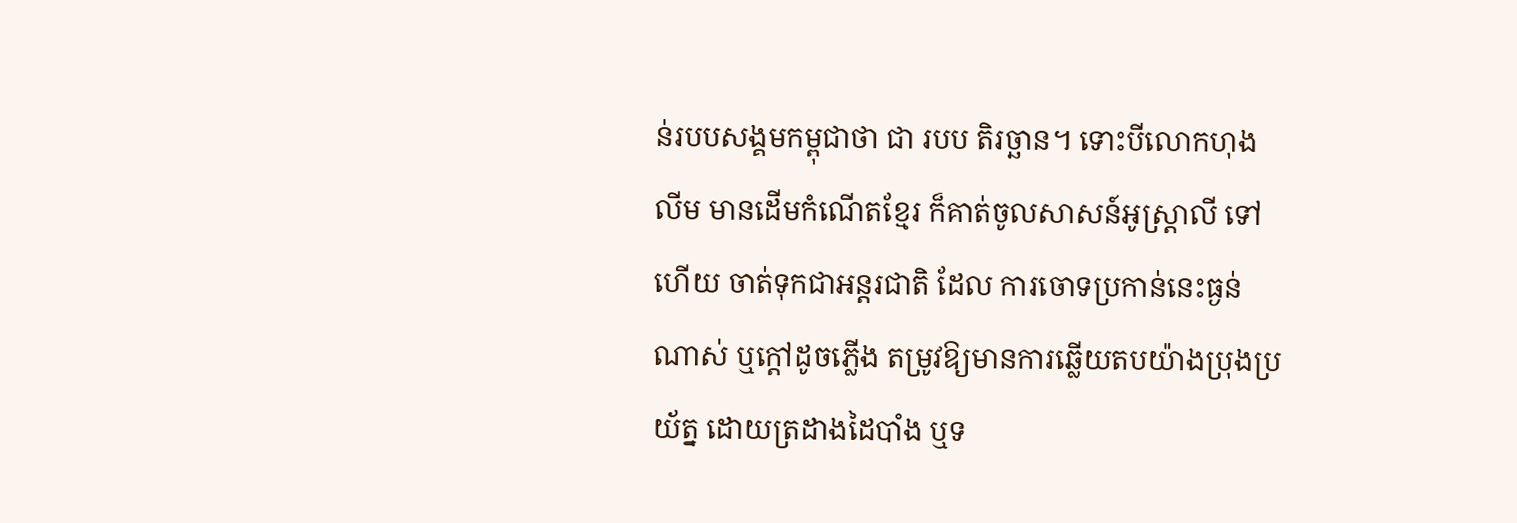ន់របបសង្គមកម្ពុជាថា ជា របប តិរច្ឆាន។ ទោះបីលោកហុង លីម មានដើមកំណើតខ្មែរ ក៏គាត់ចូលសាសន៍អូស្ត្រាលី ទៅហើយ ចាត់ទុកជាអន្តរជាតិ ដែល ការចោទប្រកាន់នេះធ្ងន់ណាស់ ឬក្តៅដូចភ្លើង តម្រូវឱ្យមានការឆ្លើយតបយ៉ាងប្រុងប្រយ័ត្ន ដោយត្រដាងដៃបាំង ឬទ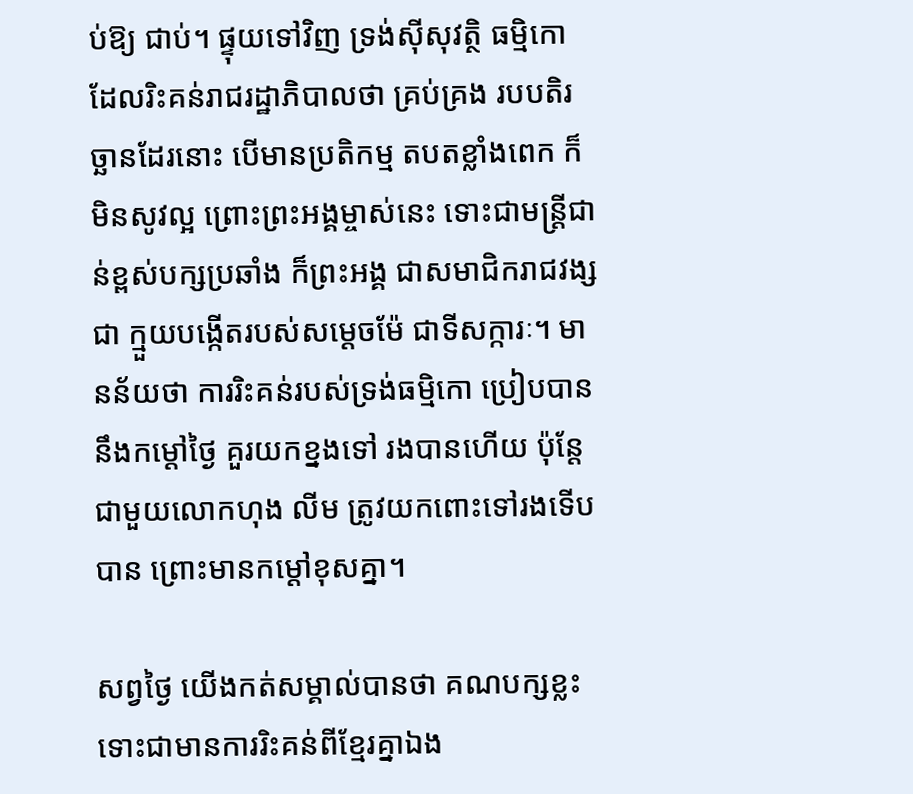ប់ឱ្យ ជាប់។ ផ្ទុយទៅវិញ ទ្រង់ស៊ីសុវត្ថិ ធម្មិកោ ដែលរិះគន់រាជរដ្ឋាភិបាលថា គ្រប់គ្រង របបតិរច្ឆានដែរនោះ បើមានប្រតិកម្ម តបតខ្លាំងពេក ក៏មិនសូវល្អ ព្រោះព្រះអង្គម្ចាស់នេះ ទោះជាមន្ត្រីជាន់ខ្ពស់បក្សប្រឆាំង ក៏ព្រះអង្គ ជាសមាជិករាជវង្ស ជា ក្មួយបង្កើតរបស់សម្តេចម៉ែ ជាទីសក្ការៈ។ មានន័យថា ការរិះគន់របស់ទ្រង់ធម្មិកោ ប្រៀបបាននឹងកម្តៅថ្ងៃ គួរយកខ្នងទៅ រងបានហើយ ប៉ុន្តែ ជាមួយលោកហុង លីម ត្រូវយកពោះទៅរងទើបបាន ព្រោះមានកម្តៅខុសគ្នា។

សព្វថ្ងៃ យើងកត់សម្គាល់បានថា គណបក្សខ្លះ ទោះជាមានការរិះគន់ពីខ្មែរគ្នាឯង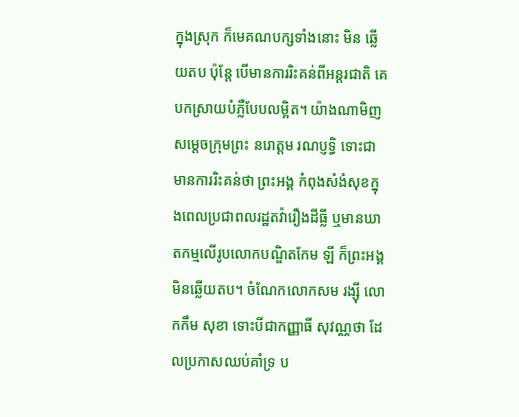ក្នុងស្រុក ក៏មេគណបក្សទាំងនោះ មិន ឆ្លើយតប ប៉ុន្តែ បើមានការរិះគន់ពីអន្តរជាតិ គេបកស្រាយបំភ្លឺបែបលម្អិត។ យ៉ាងណាមិញ សម្តេចក្រុមព្រះ នរោត្តម រណប្ញទ្ធិ ទោះជាមានការរិះគន់ថា ព្រះអង្គ កំពុងសំងំសុខក្នុងពេលប្រជាពលរដ្ឋតវ៉ារឿងដីធ្លី ឬមានឃាតកម្មលើរូបលោកបណ្ឌិតកែម ឡី ក៏ព្រះអង្គមិនឆ្លើយតប។ ចំណែកលោកសម រង្ស៊ី លោកកឹម សុខា ទោះបីជាកញ្ញាធី សុវណ្ណថា ដែលប្រកាសឈប់គាំទ្រ ប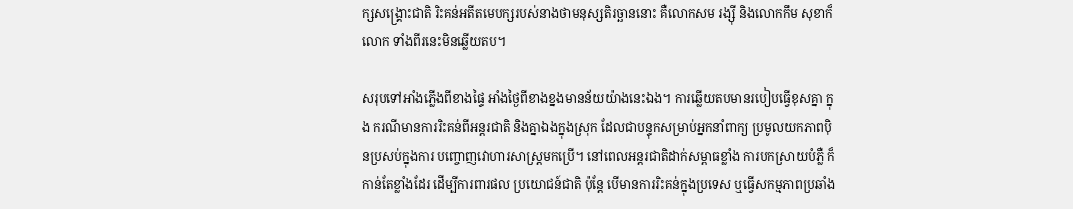ក្សសង្គ្រោះជាតិ រិះគន់អតីតមេបក្សរបស់នាងថាមនុស្សតិរច្ឆាននោះ គឺលោកសម រង្ស៊ី និងលោកកឹម សុខាក៏លោក ទាំងពីរនេះមិនឆ្លើយតប។

សរុបទៅអាំងភ្លើងពីខាងផ្ទៃ អាំងថ្ងៃពីខាងខ្នងមានន័យយ៉ាងនេះឯង។ ការឆ្លើយតបមានរបៀបធ្វើខុសគ្នា ក្នុង ករណីមានការរិះគន់ពីអន្តរជាតិ និងគ្នាឯងក្នុងស្រុក ដែលជាបន្ទុកសម្រាប់អ្នកនាំពាក្យ ប្រមូលយកភាពប៉ិនប្រសប់ក្នុងការ បញ្ចោញវោហារសាស្ត្រមកប្រើ។ នៅពេលអន្តរជាតិដាក់សម្ពាធខ្លាំង ការបកស្រាយបំភ្លឺ ក៏កាន់តែខ្លាំងដែរ ដើម្បីការពារផល ប្រយោជន៍ជាតិ ប៉ុន្តែ បើមានការរិះគន់ក្នុងប្រទេស ឬធ្វើសកម្មភាពប្រឆាំង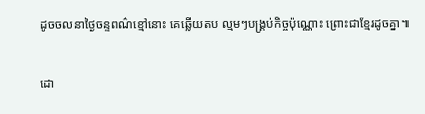ដូចចលនាថ្ងៃចន្ទពណ៌ខ្មៅនោះ គេឆ្លើយតប ល្មមៗបង្គ្រប់កិច្ចប៉ុណ្ណោះ ព្រោះជាខ្មែរដូចគ្នា៕

ដោ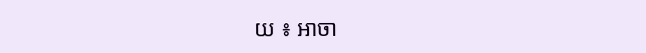យ ៖ អាចា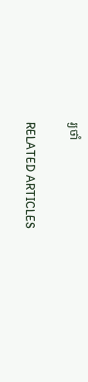រ្យថាំ

RELATED ARTICLES